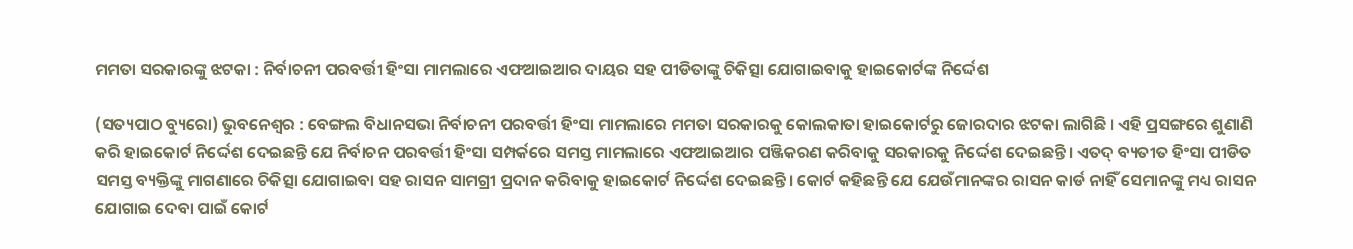ମମତା ସରକାରଙ୍କୁ ଝଟକା : ନିର୍ବାଚନୀ ପରବର୍ତ୍ତୀ ହିଂସା ମାମଲାରେ ଏଫଆଇଆର ଦାୟର ସହ ପୀଡିତାଙ୍କୁ ଚିକିତ୍ସା ଯୋଗାଇବାକୁ ହାଇକୋର୍ଟଙ୍କ ନିର୍ଦ୍ଦେଶ

(ସତ୍ୟପାଠ ବ୍ୟୁରୋ) ଭୁବନେଶ୍ୱର : ବେଙ୍ଗଲ ବିଧାନସଭା ନିର୍ବାଚନୀ ପରବର୍ତ୍ତୀ ହିଂସା ମାମଲାରେ ମମତା ସରକାରକୁ କୋଲକାତା ହାଇକୋର୍ଟରୁ ଜୋରଦାର ଝଟକା ଲାଗିଛି । ଏହି ପ୍ରସଙ୍ଗରେ ଶୁଣାଣି କରି ହାଇକୋର୍ଟ ନିର୍ଦ୍ଦେଶ ଦେଇଛନ୍ତି ଯେ ନିର୍ବାଚନ ପରବର୍ତ୍ତୀ ହିଂସା ସମ୍ପର୍କରେ ସମସ୍ତ ମାମଲାରେ ଏଫଆଇଆର ପଞ୍ଜିକରଣ କରିବାକୁ ସରକାରକୁ ନିର୍ଦ୍ଦେଶ ଦେଇଛନ୍ତି। ଏତଦ୍ ବ୍ୟତୀତ ହିଂସା ପୀଡିତ ସମସ୍ତ ବ୍ୟକ୍ତିଙ୍କୁ ମାଗଣାରେ ଚିକିତ୍ସା ଯୋଗାଇବା ସହ ରାସନ ସାମଗ୍ରୀ ପ୍ରଦାନ କରିବାକୁ ହାଇକୋର୍ଟ ନିର୍ଦ୍ଦେଶ ଦେଇଛନ୍ତି। କୋର୍ଟ କହିଛନ୍ତି ଯେ ଯେଉଁମାନଙ୍କର ରାସନ କାର୍ଡ ନାହିଁ ସେମାନଙ୍କୁ ମଧ୍ୟ ରାସନ ଯୋଗାଇ ଦେବା ପାଇଁ କୋର୍ଟ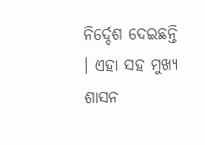ନିର୍ଦ୍ଦେଶ ଦେଇଛନ୍ତି । ଏହା ସହ ମୁଖ୍ୟ ଶାସନ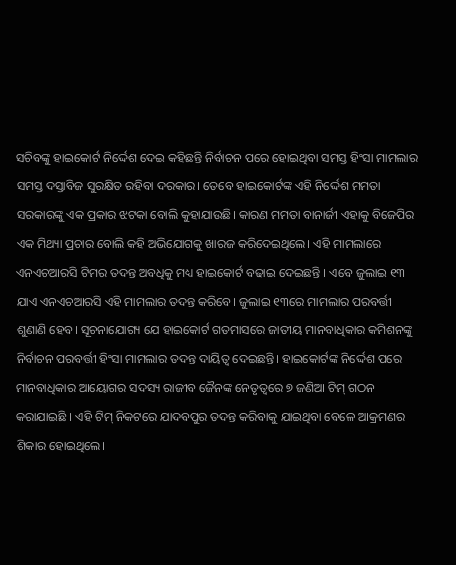ସଚିବଙ୍କୁ ହାଇକୋର୍ଟ ନିର୍ଦ୍ଦେଶ ଦେଇ କହିଛନ୍ତି ନିର୍ବାଚନ ପରେ ହୋଇଥିବା ସମସ୍ତ ହିଂସା ମାମଲାର ସମସ୍ତ ଦସ୍ତାବିଜ ସୁରକ୍ଷିତ ରହିବା ଦରକାର। ତେବେ ହାଇକୋର୍ଟଙ୍କ ଏହି ନିର୍ଦ୍ଦେଶ ମମତା ସରକାରଙ୍କୁ ଏକ ପ୍ରକାର ଝଟକା ବୋଲି କୁହାଯାଉଛି। କାରଣ ମମତା ବାନାର୍ଜୀ ଏହାକୁ ବିଜେପିର ଏକ ମିଥ୍ୟା ପ୍ରଚାର ବୋଲି କହି ଅଭିଯୋଗକୁ ଖାରଜ କରିଦେଇଥିଲେ। ଏହି ମାମଲାରେ ଏନଏଚଆରସି ଟିମର ତଦନ୍ତ ଅବଧିକୁ ମଧ୍ୟ ହାଇକୋର୍ଟ ବଢାଇ ଦେଇଛନ୍ତି । ଏବେ ଜୁଲାଇ ୧୩ ଯାଏ ଏନଏଚଆରସି ଏହି ମାମଲାର ତଦନ୍ତ କରିବେ। ଜୁଲାଇ ୧୩ରେ ମାମଲାର ପରବର୍ତ୍ତୀ ଶୁଣାଣି ହେବ। ସୂଚନାଯୋଗ୍ୟ ଯେ ହାଇକୋର୍ଟ ଗତମାସରେ ଜାତୀୟ ମାନବାଧିକାର କମିଶନଙ୍କୁ ନିର୍ବାଚନ ପରବର୍ତ୍ତୀ ହିଂସା ମାମଲାର ତଦନ୍ତ ଦାୟିତ୍ୱ ଦେଇଛନ୍ତି। ହାଇକୋର୍ଟଙ୍କ ନିର୍ଦ୍ଦେଶ ପରେ ମାନବାଧିକାର ଆୟୋଗର ସଦସ୍ୟ ରାଜୀବ ଜୈନଙ୍କ ନେତୃତ୍ୱରେ ୭ ଜଣିଆ ଟିମ୍ ଗଠନ କରାଯାଇଛି । ଏହି ଟିମ୍ ନିକଟରେ ଯାଦବପୁର ତଦନ୍ତ କରିବାକୁ ଯାଇଥିବା ବେଳେ ଆକ୍ରମଣର ଶିକାର ହୋଇଥିଲେ।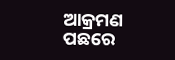ଆକ୍ରମଣ ପଛରେ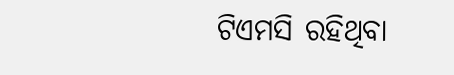ଟିଏମସି ରହିଥିବା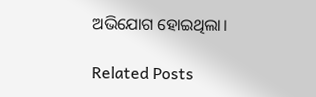ଅଭିଯୋଗ ହୋଇଥିଲା।

Related Posts